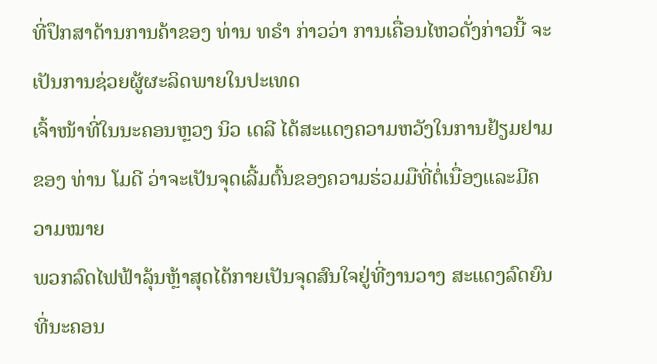ທີ່ປຶກສາດ້ານການຄ້າຂອງ ທ່ານ ທຣໍາ ກ່າວວ່າ ການເຄື່ອນໄຫວດັ່ງກ່າວນີ້ ຈະເປັນການຊ່ວຍຜູ້ຜະລິດພາຍໃນປະເທດ
ເຈົ້າໜ້າທີ່ໃນນະຄອນຫຼວງ ນິວ ເດລີ ໄດ້ສະແດງຄວາມຫວັງໃນການຢ້ຽມຢາມຂອງ ທ່ານ ໂມດີ ວ່າຈະເປັນຈຸດເລີ້ມຕົ້ນຂອງຄວາມຮ່ວມມືທີ່ຕໍ່ເນື່ອງແລະມີຄວາມໝາຍ
ພວກລົດໄຟຟ້າລຸ້ນຫຼ້າສຸດໄດ້ກາຍເປັນຈຸດສົນໃຈຢູ່ທີ່ງານວາງ ສະແດງລົດຍົນ ທີ່ນະຄອນ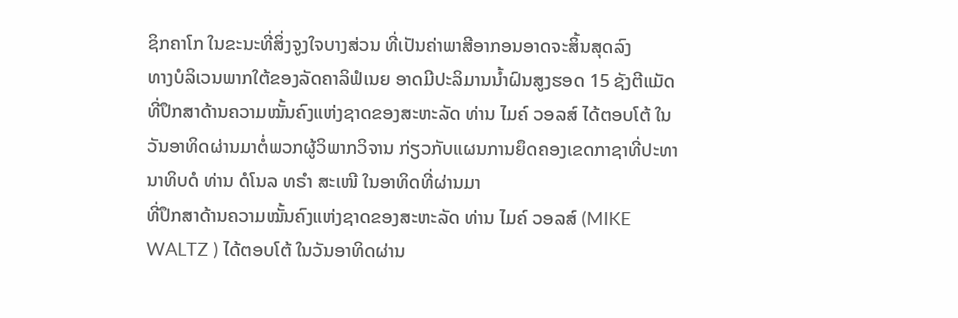ຊິກຄາໂກ ໃນຂະນະທີ່ສິ່ງຈູງໃຈບາງສ່ວນ ທີ່ເປັນຄ່າພາສີອາກອນອາດຈະສິ້ນສຸດລົງ
ທາງບໍລິເວນພາກໃຕ້ຂອງລັດຄາລິຟໍເນຍ ອາດມີປະລິມານນໍ້າຝົນສູງຮອດ 15 ຊັງຕີແມັດ
ທີ່ປຶກສາດ້ານຄວາມໝັ້ນຄົງແຫ່ງຊາດຂອງສະຫະລັດ ທ່ານ ໄມຄ໌ ວອລສ໌ ໄດ້ຕອບໂຕ້ ໃນວັນອາທິດຜ່ານມາຕໍ່ພວກຜູ້ວິພາກວິຈານ ກ່ຽວກັບແຜນການຍຶດຄອງເຂດກາຊາທີ່ປະທານາທິບດໍ ທ່ານ ດໍໂນລ ທຣໍາ ສະເໜີ ໃນອາທິດທີ່ຜ່ານມາ
ທີ່ປຶກສາດ້ານຄວາມໝັ້ນຄົງແຫ່ງຊາດຂອງສະຫະລັດ ທ່ານ ໄມຄ໌ ວອລສ໌ (MIKE WALTZ ) ໄດ້ຕອບໂຕ້ ໃນວັນອາທິດຜ່ານ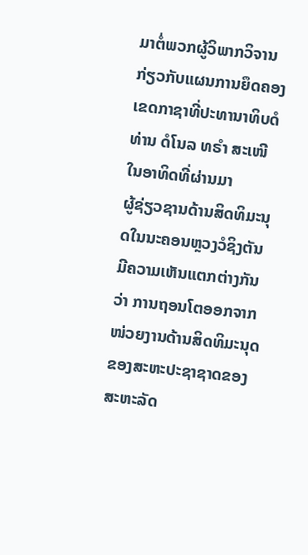ມາຕໍ່ພວກຜູ້ວິພາກວິຈານ ກ່ຽວກັບແຜນການຍຶດຄອງເຂດກາຊາທີ່ປະທານາທິບດໍ ທ່ານ ດໍໂນລ ທຣໍາ ສະເໜີ ໃນອາທິດທີ່ຜ່ານມາ
ຜູ້ຊ່ຽວຊານດ້ານສິດທິມະນຸດໃນນະຄອນຫຼວງວໍຊິງຕັນ ມີຄວາມເຫັນແຕກຕ່າງກັນວ່າ ການຖອນໂຕອອກຈາກໜ່ວຍງານດ້ານສິດທິມະນຸດຂອງສະຫະປະຊາຊາດຂອງ ສະຫະລັດ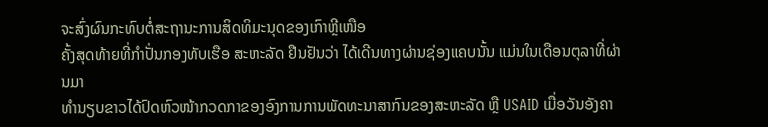ຈະສົ່ງຜົນກະທົບຕໍ່ສະຖານະການສິດທິມະນຸດຂອງເກົາຫຼີເໜືອ
ຄັ້ງສຸດທ້າຍທີ່ກຳປັ່ນກອງທັບເຮືອ ສະຫະລັດ ຢືນຢັນວ່າ ໄດ້ເດີນທາງຜ່ານຊ່ອງແຄບນັ້ນ ແມ່ນໃນເດືອນຕຸລາທີ່ຜ່ານມາ
ທຳນຽບຂາວໄດ້ປົດຫົວໜ້າກວດກາຂອງອົງການການພັດທະນາສາກົນຂອງສະຫະລັດ ຫຼື USAID ເມື່ອວັນອັງຄາ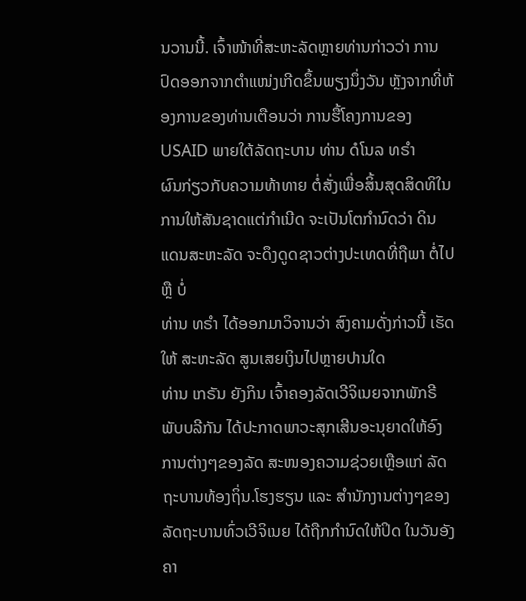ນວານນີ້. ເຈົ້າໜ້າທີ່ສະຫະລັດຫຼາຍທ່ານກ່າວວ່າ ການປົດອອກຈາກຕໍາແໜ່ງເກີດຂຶ້ນພຽງນຶ່ງວັນ ຫຼັງຈາກທີ່ຫ້ອງການຂອງທ່ານເຕືອນວ່າ ການຮື້ໂຄງການຂອງ USAID ພາຍໃຕ້ລັດຖະບານ ທ່ານ ດໍໂນລ ທຣໍາ
ຜົນກ່ຽວກັບຄວາມທ້າທາຍ ຕໍ່ສັ່ງເພື່ອສິ້ນສຸດສິດທິໃນການໃຫ້ສັນຊາດແຕ່ກໍາເນີດ ຈະເປັນໂຕກໍານົດວ່າ ດິນແດນສະຫະລັດ ຈະດຶງດູດຊາວຕ່າງປະເທດທີ່ຖືພາ ຕໍ່ໄປ ຫຼື ບໍ່
ທ່ານ ທຣໍາ ໄດ້ອອກມາວິຈານວ່າ ສົງຄາມດັ່ງກ່າວນີ້ ເຮັດໃຫ້ ສະຫະລັດ ສູນເສຍເງິນໄປຫຼາຍປານໃດ
ທ່ານ ເກຣັນ ຍັງກິນ ເຈົ້າຄອງລັດເວີຈິເນຍຈາກພັກຣີພັບບລີກັນ ໄດ້ປະກາດພາວະສຸກເສີນອະນຸຍາດໃຫ້ອົງການຕ່າງໆຂອງລັດ ສະໜອງຄວາມຊ່ວຍເຫຼືອແກ່ ລັດຖະບານທ້ອງຖິ່ນ.ໂຮງຮຽນ ແລະ ສຳນັກງານຕ່າງໆຂອງລັດຖະບານທົ່ວເວີຈິເນຍ ໄດ້ຖືກກຳນົດໃຫ້ປິດ ໃນວັນອັງຄາ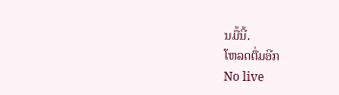ນມື້ນີ້.
ໂຫລດຕື່ມອີກ
No live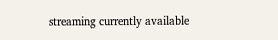streaming currently available